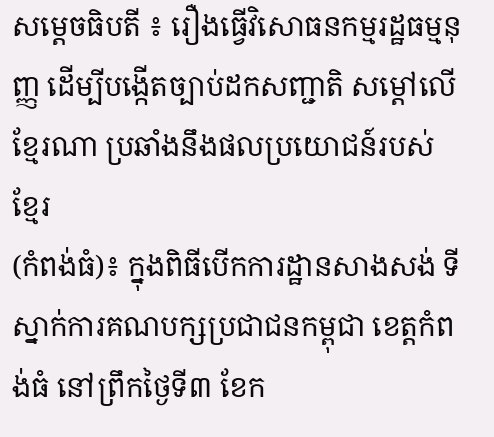សម្តេចធិបតី ៖ រឿងធ្វើវិសោធនកម្មរដ្ឋធម្មនុញ្ញ ដើម្បីបង្កើតច្បាប់ដកសញ្ជាតិ សម្តៅលើខ្មែរណា ប្រឆាំងនឹងផលប្រយោជន៍របស់ខ្មែរ
(កំពង់ធំ)៖ ក្នុងពិធីបើកការដ្ឋានសាងសង់ ទីស្នាក់ការគណបក្សប្រជាជនកម្ពុជា ខេត្តកំពង់ធំ នៅព្រឹកថ្ងៃទី៣ ខែក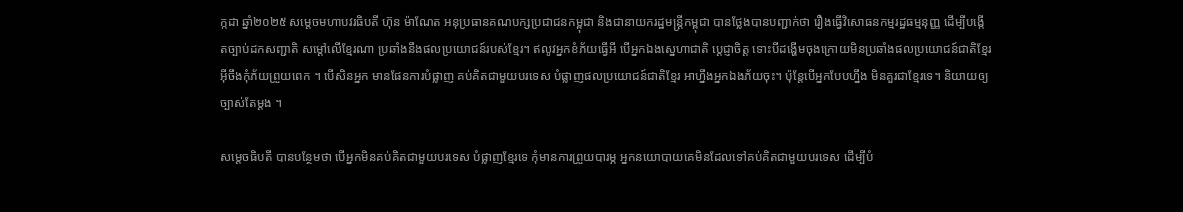ក្កដា ឆ្នាំ២០២៥ សម្តេចមហាបវរធិបតី ហ៊ុន ម៉ាណែត អនុប្រធានគណបក្សប្រជាជនកម្ពុជា និងជានាយករដ្ឋមន្ត្រីកម្ពុជា បានថ្លែងបានបញ្ជាក់ថា រឿងធ្វើវិសោធនកម្មរដ្ឋធម្មនុញ្ញ ដើម្បីបង្កើតច្បាប់ដកសញ្ជាតិ សម្តៅលើខ្មែរណា ប្រឆាំងនឹងផលប្រយោជន៍របស់ខ្មែរ។ ឥលូវអ្នកខំភ័យធ្វើអី បើអ្នកឯងស្នេហាជាតិ ប្តេជ្ញាចិត្ត ទោះបីដង្ហើមចុងក្រោយមិនប្រឆាំងផលប្រយោជន៍ជាតិខ្មែរ អ៊ីចឹងកុំភ័យព្រួយពេក ។ បើសិនអ្នក មានផែនការបំផ្លាញ គប់គិតជាមួយបរទេស បំផ្លាញផលប្រយោជន៍ជាតិខ្មែរ អាហ្នឹងអ្នកឯងភ័យចុះ។ ប៉ុន្តែបើអ្នកបែបហ្នឹង មិនគួរជាខ្មែរទេ។ និយាយឲ្យច្បាស់តែម្តង ។

សម្តេចធិបតី បានបន្ថែមថា បើអ្នកមិនគប់គិតជាមួយបរទេស បំផ្លាញខ្មែរទេ កុំមានការព្រួយបារម្ភ អ្នកនយោបាយគេមិនដែលទៅគប់គិតជាមួយបរទេស ដើម្បីបំ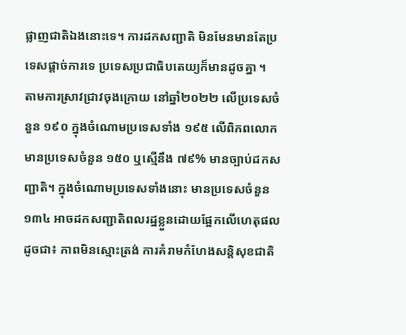ផ្លាញជាតិឯងនោះទេ។ ការដកសញ្ជាតិ មិនមែនមានតែប្រទេសផ្តាច់ការទេ ប្រទេសប្រជាធិបតេយ្យក៏មានដូចគ្នា ។
តាមការស្រាវជ្រាវចុងក្រោយ នៅឆ្នាំ២០២២ លើប្រទេសចំនួន ១៩០ ក្នុងចំណោមប្រទេសទាំង ១៩៥ លើពិភពលោក មានប្រទេសចំនួន ១៥០ ឬស្មើនឹង ៧៩% មានច្បាប់ដកសញ្ជាតិ។ ក្នុងចំណោមប្រទេសទាំងនោះ មានប្រទេសចំនួន ១៣៤ អាចដកសញ្ជាតិពលរដ្ឋខ្លួនដោយផ្អែកលើហេតុផល ដូចជា៖ ភាពមិនស្មោះត្រង់ ការគំរាមកំហែងសន្តិសុខជាតិ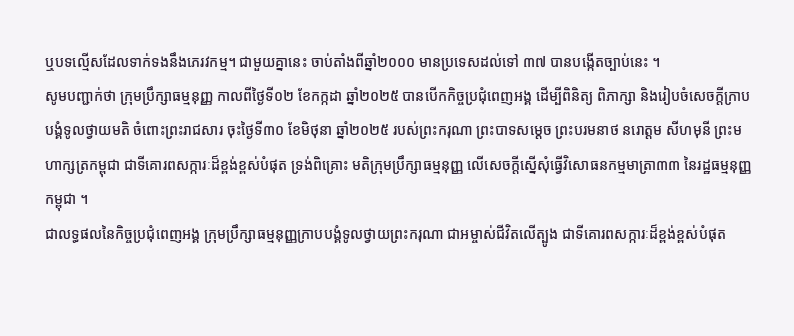ឬបទល្មើសដែលទាក់ទងនឹងភេរវកម្ម។ ជាមួយគ្នានេះ ចាប់តាំងពីឆ្នាំ២០០០ មានប្រទេសដល់ទៅ ៣៧ បានបង្កើតច្បាប់នេះ ។
សូមបញ្ជាក់ថា ក្រុមប្រឹក្សាធម្មនុញ្ញ កាលពីថ្ងៃទី០២ ខែកក្កដា ឆ្នាំ២០២៥ បានបើកកិច្ចប្រជុំពេញអង្គ ដើម្បីពិនិត្យ ពិភាក្សា និងរៀបចំសេចក្តីក្រាបបង្គំទូលថ្វាយមតិ ចំពោះព្រះរាជសារ ចុះថ្ងៃទី៣០ ខែមិថុនា ឆ្នាំ២០២៥ របស់ព្រះករុណា ព្រះបាទសម្តេច ព្រះបរមនាថ នរោត្តម សីហមុនី ព្រះមហាក្សត្រកម្ពុជា ជាទីគោរពសក្ការៈដ៏ខ្ពង់ខ្ពស់បំផុត ទ្រង់ពិគ្រោះ មតិក្រុមប្រឹក្សាធម្មនុញ្ញ លើសេចក្តីស្នើសុំធ្វើវិសោធនកម្មមាត្រា៣៣ នៃរដ្ឋធម្មនុញ្ញកម្ពុជា ។
ជាលទ្ធផលនៃកិច្ចប្រជុំពេញអង្គ ក្រុមប្រឹក្សាធម្មនុញ្ញក្រាបបង្គំទូលថ្វាយព្រះករុណា ជាអម្ចាស់ជីវិតលើត្បូង ជាទីគោរពសក្ការៈដ៏ខ្ពង់ខ្ពស់បំផុត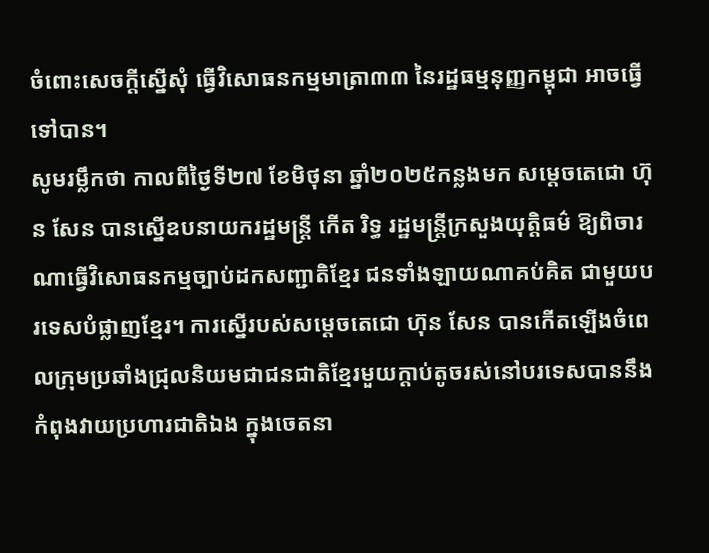ចំពោះសេចក្តីស្នើសុំ ធ្វើវិសោធនកម្មមាត្រា៣៣ នៃរដ្ឋធម្មនុញ្ញកម្ពុជា អាចធ្វើទៅបាន។
សូមរម្លឹកថា កាលពីថ្ងៃទី២៧ ខែមិថុនា ឆ្នាំ២០២៥កន្លងមក សម្តេចតេជោ ហ៊ុន សែន បានស្នើឧបនាយករដ្ឋមន្ដ្រី កើត រិទ្ធ រដ្ឋមន្ត្រីក្រសួងយុត្តិធម៌ ឱ្យពិចារណាធ្វើវិសោធនកម្មច្បាប់ដកសញ្ជាតិខ្មែរ ជនទាំងឡាយណាគប់គិត ជាមួយបរទេសបំផ្លាញខ្មែរ។ ការស្នើរបស់សម្ដេចតេជោ ហ៊ុន សែន បានកើតឡើងចំពេលក្រុមប្រឆាំងជ្រុលនិយមជាជនជាតិខ្មែរមួយក្តាប់តូចរស់នៅបរទេសបាននឹងកំពុងវាយប្រហារជាតិឯង ក្នុងចេតនា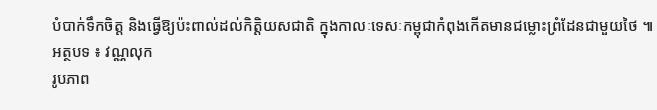បំបាក់ទឹកចិត្ត និងធ្វើឱ្យប៉ះពាល់ដល់កិត្តិយសជាតិ ក្នុងកាលៈទេសៈកម្ពុជាកំពុងកើតមានជម្លោះព្រំដែនជាមួយថៃ ៕
អត្ថបទ ៖ វណ្ណលុក
រូបភាព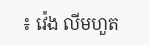៖ វ៉េង លីមហួត